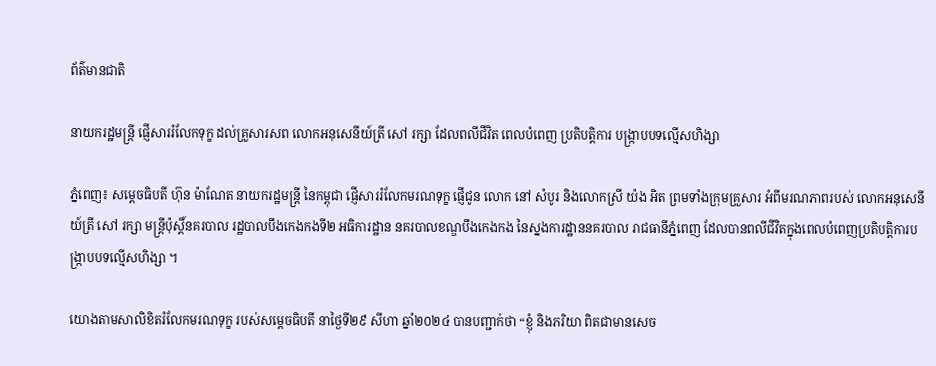ព័ត៌មានជាតិ

នាយករដ្ឋមន្ត្រី ផ្ញើសាររំលែកទុក្ខ ដល់គ្រួសារសព លោកអនុសេនីយ៍ត្រី សៅ រក្សា ដែលពលីជីវិត ពេលបំពេញ ប្រតិបត្តិការ បង្ក្រាបបទល្មើសហិង្សា

ភ្នំពេញ៖ សម្តេចធិបតី ហ៊ុន ម៉ាណែត នាយករដ្ឋមន្ត្រី នៃកម្ពុជា ផ្ញើសាររំលែកមរណទុក្ខ ផ្ញើជូន លោក នៅ សំបូរ និងលោកស្រី យ៉ង អិត ព្រមទាំងក្រុមគ្រួសារ អំពីមរណភាពរបស់ លោកអនុសេនីយ៍ត្រី សៅ រក្សា មន្ត្រីប៉ុស្តិ៍នគរបាល រដ្ឋបាលបឹងកេងកងទី២ អធិការដ្ឋាន នគរបាលខណ្ឌបឹងកេងកង នៃស្នងការដ្ឋាននគរបាល រាជធានីភ្នំពេញ ដែលបានពលីជីវិតក្នុងពេលបំពេញប្រតិបត្តិការបង្ក្រាបបទល្មើសហិង្សា ។

យោងតាមសាលិខិតរំលែកមរណទុក្ខ របស់សម្តេចធិបតី នាថ្ងៃទី២៩ សីហា ឆ្នាំ២០២៤ បានបញ្ជាក់ថា “ខ្ញុំ និងភរិយា ពិតជាមានសេច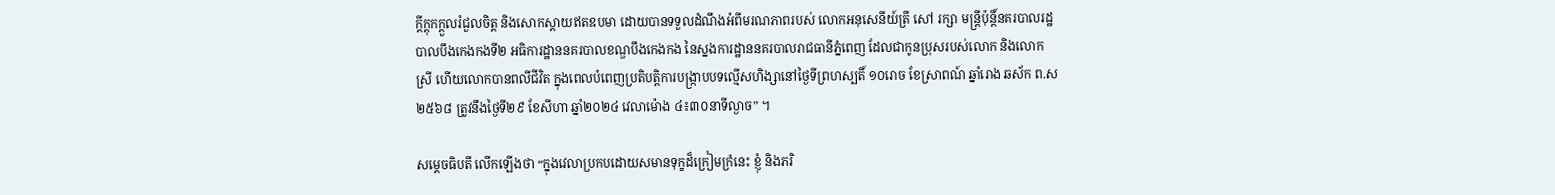ក្តីក្តុកក្តួលរំជួលចិត្ត និងសោកស្តាយឥតឧបមា ដោយបានទទួលដំណឹងអំពីមរណភាពរបស់ លោកអនុសេនីយ៍ត្រី សៅ រក្សា មន្ត្រីប៉ុន្តិ៍នគរបាលរដ្ឋបាលបឹងកេងកងទី២ អធិការដ្ឋាននគរបាលខណ្ឌបឹងកេងកង នៃស្នងការដ្ឋាននគរបាលរាជធានីភ្នំពេញ ដែលជាកូនប្រុសរបស់លោក និងលោកស្រី ហើយលោកបានពលីជីវិត ក្នុងពេលបំពេញប្រតិបត្តិការបង្ក្រាបបទល្មើសហិង្សានៅថ្ងៃទីព្រហស្បតិ៍ ១០រោច ខែស្រាពណ៍ ឆ្នាំរោង ឆស័ក ព.ស ២៥៦៨ ត្រូវនឹងថ្ងៃទី២៩ ខែសីហា ឆ្នាំ២០២៤ វេលាម៉ោង ៤៖៣០នាទីល្ងាច” ។

សម្តេចធិបតី លើកឡើងថា “ក្នុងវេលាប្រកបដោយសមានទុក្ខដ៏ក្រៀមក្រំនេះ ខ្ញុំ និងភរិ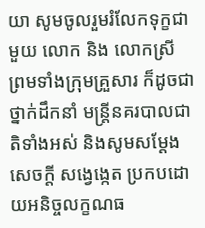យា សូមចូលរួមរំលែកទុក្ខជាមួយ លោក និង លោកស្រី ព្រមទាំងក្រុមគ្រួសារ ក៏ដូចជាថ្នាក់ដឹកនាំ មន្ត្រីនគរបាលជាតិទាំងអស់ និងសូមសម្តែងសេចក្តី សង្វេង្កេត ប្រកបដោយអនិច្ចលក្ខណធ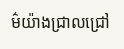ម៌យ៉ាងជ្រាលជ្រៅ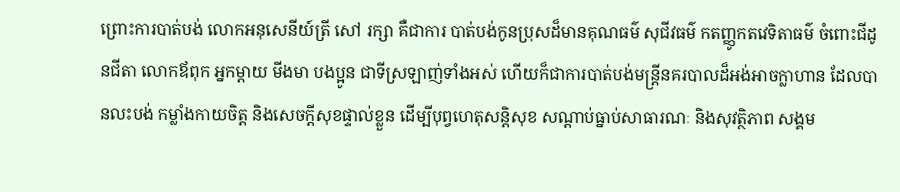ព្រោះការបាត់បង់ លោកអនុសេនីយ៍ត្រី សៅ រក្សា គឺជាការ បាត់បង់កូនប្រុសដ៏មានគុណធម៌ សុជីវធម៌ កតញ្ញូកតវេទិតាធម៌ ចំពោះជីដូនជីតា លោកឪពុក អ្នកម្តាយ មីងមា បងប្អូន ជាទីស្រឡាញ់ទាំងអស់ ហើយក៏ជាការបាត់បង់មន្ត្រីនគរបាលដ៏អង់អាចក្លាហាន ដែលបានលះបង់ កម្លាំងកាយចិត្ត និងសេចក្តីសុខផ្ទាល់ខ្លួន ដើម្បីបុព្វហេតុសន្តិសុខ សណ្តាប់ធ្នាប់សាធារណៈ និងសុវត្ថិភាព សង្គម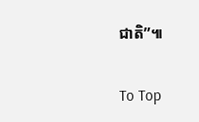ជាតិ”៕

To Top